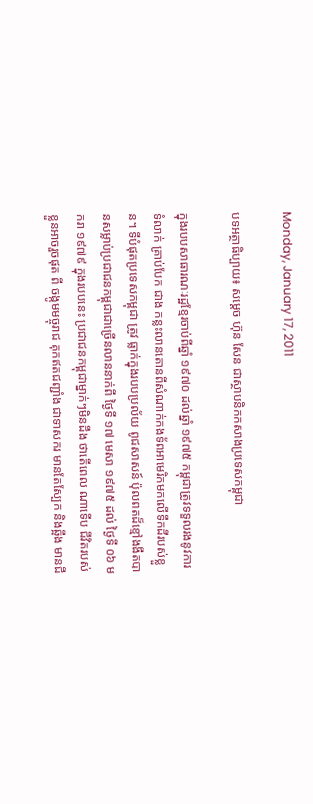Monday, January 17, 2011

បទអត្ថាធិប្បាយ៖ សម្ដេច ហ៊ុន សែន ជាស្ថាបនិកកសាងប្រទេសកម្ពុជា

ក្នុងរបបសាធារណៈរដ្ឋខ្មែរចាប់ពីឆ្នាំ ១៩៧០ ដល់ឆ្នាំ ១៩៧៥ កម្ពុជាត្រូវទទួលរងនូវការទំលាក់ គ្រាប់បែក ជាង កន្លះលានតោនពីសំណាក់កងទ័ពអាមេរិកមកលើទឹកដីរបស់ខ្លួន។ ទីបំផុតប្រទេសកម្ពុជា ត្រូវ ធ្លាក់ក្នុងរបបប្រល័យ ពូជសាសន៍ ប៉ុលពតដ៏ខ្មៅងងឹតបានសម្លាប់ប្រជាជនកម្ពុជាជាច្រើនលាននាក់ពី ថ្ងៃទី ១៧ មេសា ១៩៧៥ ដល់ ថ្ងៃទី ០៦ មករា ១៩៧៩ ក្នុងរបបនេះ ប្រជាជនកម្ពុជាម្នាក់ៗមិនដឹង ថាតើពេល ណាទើប ជីវិតរបស់ខ្លួនអាចរួចផុត ពី ចង្កូមមច្ចុរាជ គុកឥតជញ្ជាំង ជាទាសករ មានតែស្បែក និងឆ្អឹង មានជី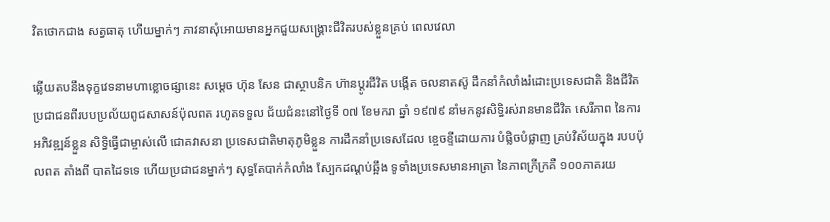វិតថោកជាង សត្វធាតុ ហើយម្នាក់ៗ ភាវនាសុំអោយមានអ្នកជួយសង្គ្រោះជីវិតរបស់ខ្លួនគ្រប់ ពេលវេលា

ឆ្លើយតបនឹងទុក្ខវេទនាមហាខ្លោចផ្សានេះ សម្ដេច ហ៊ុន សែន ជាស្ថាបនិក ហ៊ានប្ដូរជីវិត បង្កើត ចលនាតស៊ូ ដឹកនាំកំលាំងរំដោះប្រទេសជាតិ និងជីវិតប្រជាជនពីរបបប្រល័យពូជសាសន៍ប៉ុលពត រហូតទទួល ជ័យជំនះនៅថ្ងៃទី ០៧ ខែមករា ឆ្នាំ ១៩៧៩ នាំមកនូវសិទ្ធិរស់រានមានជីវិត សេរីភាព នៃការអភិវឌ្ឍន៍ខ្លួន សិទ្ធិធ្វើជាម្ចាស់លើ ជោគវាសនា ប្រទេសជាតិមាតុភូមិខ្លួន ការដឹកនាំប្រទេសដែល ខ្ចេចខ្ទីដោយការ បំផ្លិចបំផ្លាញ គ្រប់វិស័យក្នុង របបប៉ុលពត តាំងពី បាតដៃទទេ ហើយប្រជាជនម្នាក់ៗ សុទ្ធតែបាក់កំលាំង ស្បែកដណ្ដប់ឆ្អឹង ទូទាំងប្រទេសមានអាត្រា នៃភាពក្រីក្រគឺ ១០០ភាគរយ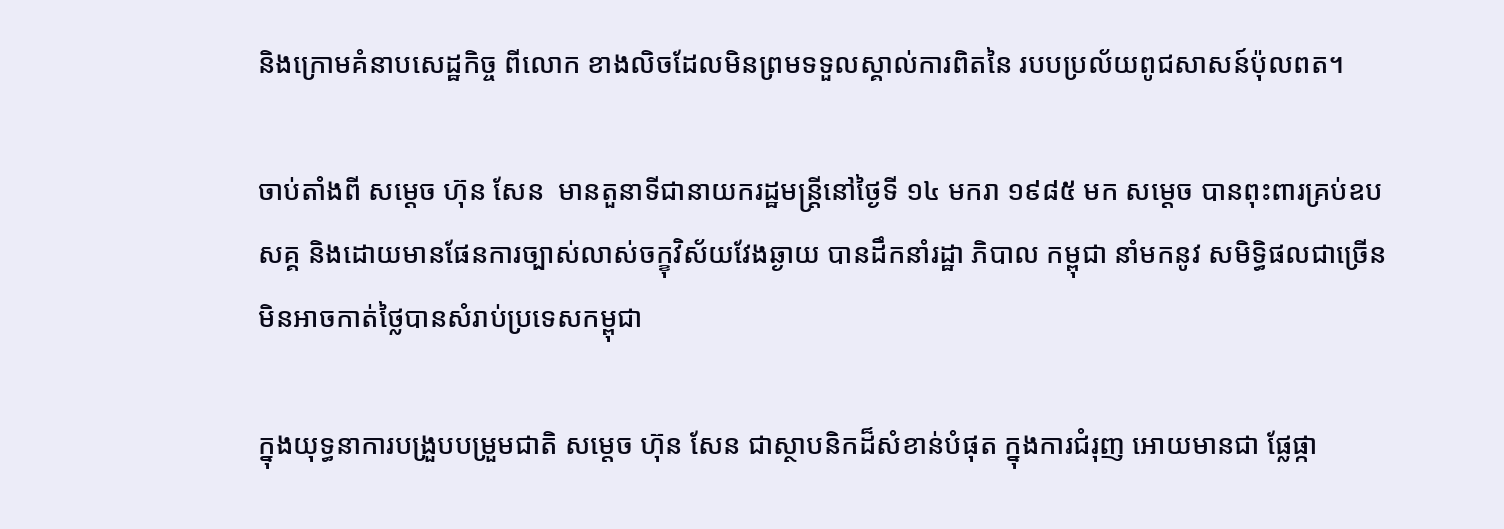និងក្រោមគំនាបសេដ្ឋកិច្ច ពីលោក ខាងលិចដែលមិនព្រមទទួលស្គាល់ការពិតនៃ របបប្រល័យពូជសាសន៍ប៉ុលពត។

ចាប់តាំងពី សម្ដេច ហ៊ុន សែន  មានតួនាទីជានាយករដ្ឋមន្ដ្រីនៅថ្ងៃទី ១៤ មករា ១៩៨៥ មក សម្ដេច បានពុះពារគ្រប់ឧបសគ្គ និងដោយមានផែនការច្បាស់លាស់ចក្ខុវិស័យវែងឆ្ងាយ បានដឹកនាំរដ្ឋា ភិបាល កម្ពុជា នាំមកនូវ សមិទ្ធិផលជាច្រើនមិនអាចកាត់ថ្លៃបានសំរាប់ប្រទេសកម្ពុជា

ក្នុងយុទ្ធនាការបង្រួបបម្រួមជាតិ សម្ដេច ហ៊ុន សែន ជាស្ថាបនិកដ៏សំខាន់បំផុត ក្នុងការជំរុញ អោយមានជា ផ្លែផ្កា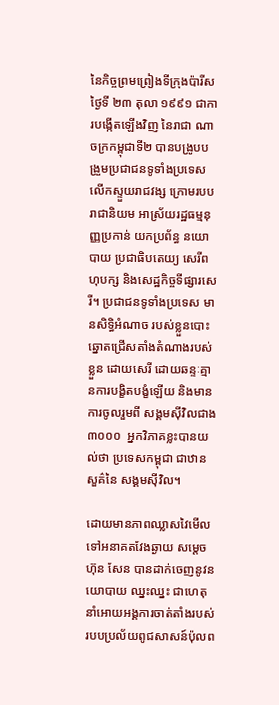នៃកិច្ចព្រមព្រៀងទីក្រុងប៉ារីស ថ្ងៃទី ២៣ តុលា ១៩៩១ ជាការបង្កើតឡើងវិញ នៃរាជា ណាចក្រកម្ពុជាទី២ បានបង្រូបបង្រួមប្រជាជនទូទាំងប្រទេស លើកស្ទួយរាជវង្ស ក្រោមរបបរាជានិយម អាស្រ័យរដ្ឋធម្មនុញ្ញប្រកាន់ យកប្រព័ន្ធ នយោបាយ ប្រជាធិបតេយ្យ សេរីពហុបក្ស និងសេដ្ឋកិច្ចទីផ្សារសេរី។ ប្រជាជនទូទាំងប្រទេស មានសិទ្ធិអំណាច របស់ខ្លួនបោះឆ្នោតជ្រើសតាំងតំណាងរបស់ខ្លួន ដោយសេរី ដោយឆន្ទៈគ្មានការបង្ខិតបង្ខំឡើយ និងមានការចូលរួមពី សង្គមស៊ីវិលជាង ៣០០០  អ្នកវិភាគខ្លះបានយល់ថា ប្រទេសកម្ពុជា ជាឋានសួគ៌នៃ សង្គមស៊ីវិល។

ដោយមានភាពឈ្លាសវៃមើលទៅអនាគតវែងឆ្ងាយ សម្ដេច ហ៊ុន សែន បានដាក់ចេញនូវនយោបាយ ឈ្នះឈ្នះ ជាហេតុនាំអោយអង្គការចាត់តាំងរបស់របបប្រល័យពូជសាសន៍ប៉ុលព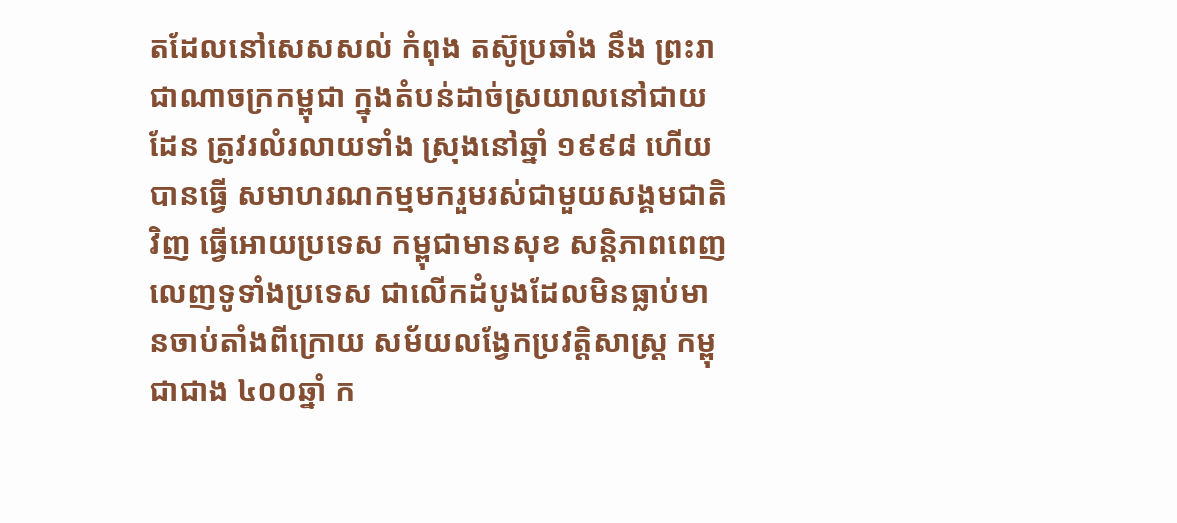តដែលនៅសេសសល់ កំពុង តស៊ូប្រឆាំង នឹង ព្រះរាជាណាចក្រកម្ពុជា ក្នុងតំបន់ដាច់ស្រយាលនៅជាយដែន ត្រូវរលំរលាយទាំង ស្រុងនៅឆ្នាំ ១៩៩៨ ហើយបានធ្វើ សមាហរណកម្មមករួមរស់ជាមួយសង្គមជាតិវិញ ធ្វើអោយប្រទេស កម្ពុជាមានសុខ សន្ដិភាពពេញលេញទូទាំងប្រទេស ជាលើកដំបូងដែលមិនធ្លាប់មានចាប់តាំងពីក្រោយ សម័យលង្វែកប្រវត្ដិសាស្ដ្រ កម្ពុជាជាង ៤០០ឆ្នាំ ក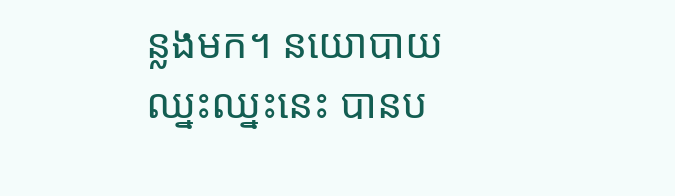ន្លងមក។ នយោបាយ ឈ្នះឈ្នះនេះ បានប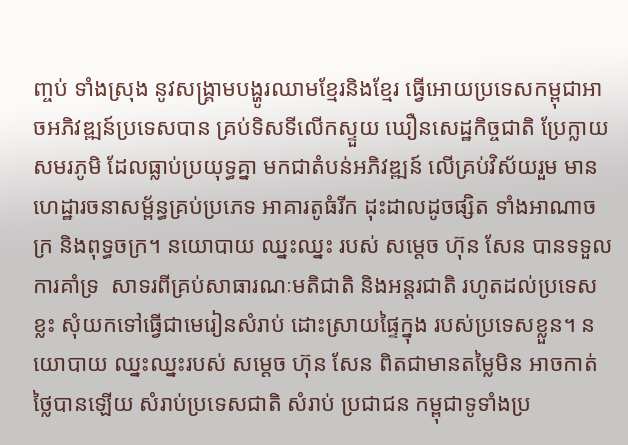ញ្ចប់ ទាំងស្រុង នូវសង្គ្រាមបង្ហូរឈាមខ្មែរនិងខ្មែរ ធ្វើអោយប្រទេសកម្ពុជាអាចអភិវឌ្ឍន៍ប្រទេសបាន គ្រប់ទិសទីលើកស្ទួយ ឃឿនសេដ្ឋកិច្ចជាតិ ប្រែក្លាយសមរភូមិ ដែលធ្លាប់ប្រយុទ្ធគ្នា មកជាតំបន់អភិវឌ្ឍន៍ លើគ្រប់វិស័យរួម មាន ហេដ្ឋារចនាសម្ព័ន្ធគ្រប់ប្រភេទ អាគារតូធំរីក ដុះដាលដូចផ្សិត ទាំងអាណាចក្រ និងពុទ្ធចក្រ។ នយោបាយ ឈ្នះឈ្នះ របស់ សម្ដេច ហ៊ុន សែន បានទទួល ការគាំទ្រ  សាទរពីគ្រប់សាធារណៈមតិជាតិ និងអន្ដរជាតិ រហូតដល់ប្រទេសខ្លះ សុំយកទៅធ្វើជាមេរៀនសំរាប់ ដោះស្រាយផ្ទៃក្នុង របស់ប្រទេសខ្លួន។ នយោបាយ ឈ្នះឈ្នះរបស់ សម្ដេច ហ៊ុន សែន ពិតជាមានតម្លៃមិន អាចកាត់ថ្លៃបានឡើយ សំរាប់ប្រទេសជាតិ សំរាប់ ប្រជាជន កម្ពុជាទូទាំងប្រ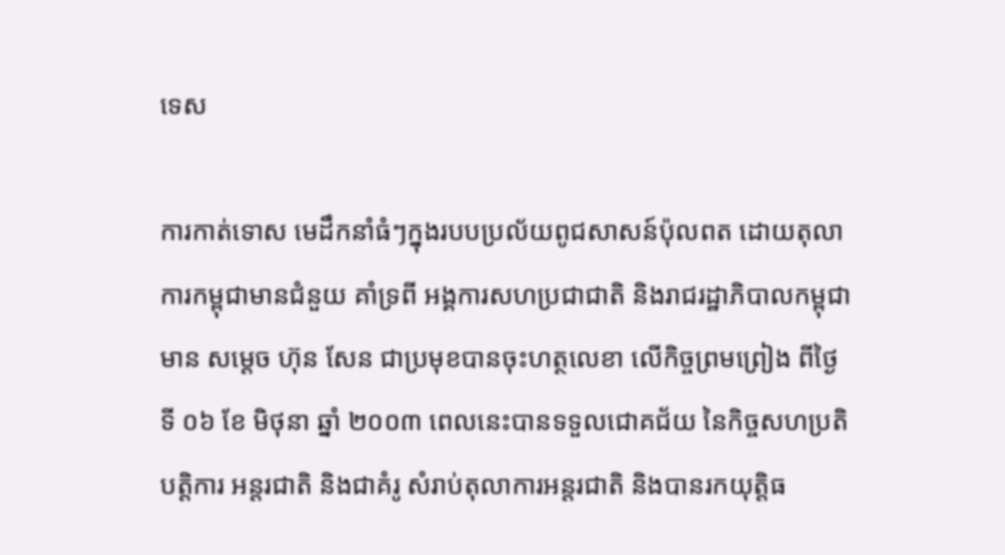ទេស

ការកាត់ទោស មេដឹកនាំធំៗក្នុងរបបប្រល័យពូជសាសន៍ប៉ុលពត ដោយតុលាការកម្ពុជាមានជំនួយ គាំទ្រពី អង្គការសហប្រជាជាតិ និងរាជរដ្ឋាភិបាលកម្ពុជាមាន សម្ដេច ហ៊ុន សែន ជាប្រមុខបានចុះហត្ថលេខា លើកិច្ចព្រមព្រៀង ពីថ្ងៃទី ០៦ ខែ មិថុនា ឆ្នាំ ២០០៣ ពេលនេះបានទទួលជោគជ័យ នៃកិច្ចសហប្រតិបត្ដិការ អន្ដរជាតិ និងជាគំរូ សំរាប់តុលាការអន្ដរជាតិ និងបានរកយុត្ដិធ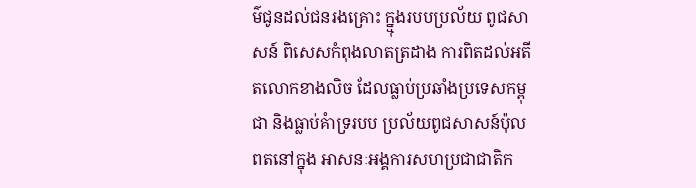ម៌ជូនដល់ជនរងគ្រោះ ក្ន្មុងរបបប្រល័យ ពូជសាសន៍ ពិសេសកំពុងលាតត្រដាង ការពិតដល់អតីតលោកខាងលិច ដែលធ្លាប់ប្រឆាំងប្រទេសកម្ពុជា និងធ្លាប់គំាទ្ររបប ប្រល័យពូជសាសន៍ប៉ុលពតនៅក្នុង អាសនៈអង្គការសហប្រជាជាតិក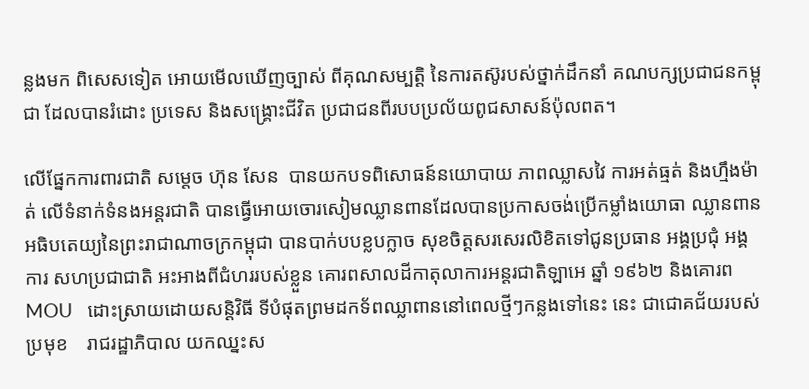ន្លងមក ពិសេសទៀត អោយមើលឃើញច្បាស់ ពីគុណសម្បត្ដិ នៃការតស៊ូរបស់ថ្នាក់ដឹកនាំ គណបក្សប្រជាជនកម្ពុជា ដែលបានរំដោះ ប្រទេស និងសង្គ្រោះជីវិត ប្រជាជនពីរបបប្រល័យពូជសាសន៍ប៉ុលពត។

លើផ្នែកការពារជាតិ សម្ដេច ហ៊ុន សែន  បានយកបទពិសោធន៍នយោបាយ ភាពឈ្លាសវៃ ការអត់ធ្មត់ និងហ្មឹងម៉ាត់ លើទំនាក់ទំនងអន្ដរជាតិ បានធ្វើអោយចោរសៀមឈ្លានពានដែលបានប្រកាសចង់ប្រើកម្លាំងយោធា ឈ្លានពាន អធិបតេយ្យនៃព្រះរាជាណាចក្រកម្ពុជា បានបាក់បបខ្លបក្លាច សុខចិត្ដសរសេរលិខិតទៅជូនប្រធាន អង្គប្រជុំ អង្គការ សហប្រជាជាតិ អះអាងពីជំហររបស់ខ្លួន គោរពសាលដីកាតុលាការអន្ដរជាតិឡាអេ ឆ្នាំ ១៩៦២ និងគោរព MOU   ដោះស្រាយដោយសន្ដិវិធី ទីបំផុតព្រមដកទ័ពឈ្លាពាននៅពេលថ្មីៗកន្លងទៅនេះ នេះ ជាជោគជ័យរបស់ប្រមុខ    រាជរដ្ឋាភិបាល យកឈ្នះស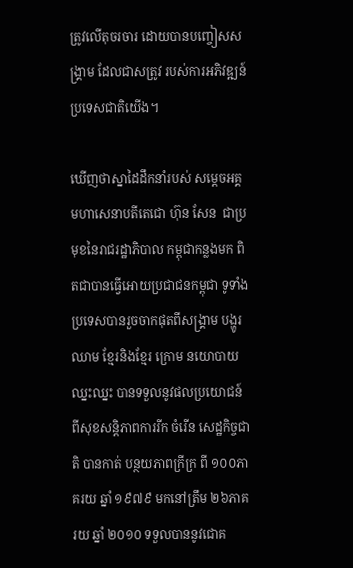ត្រូវលើតុចរចារ ដោយបានបញ្ចៀសសង្គ្រាម ដែលជាសត្រូវ របស់ការអភិវឌ្ឍន៍ប្រទេសជាតិយើង។

ឃើញថាស្នាដៃដឹកនាំរបស់ សម្ដេចអគ្គមហាសេនាបតីតេជោ ហ៊ុន សែន  ជាប្រមុខនៃរាជរដ្ឋាភិបាល កម្ពុជាកន្លងមក ពិតជាបានធ្វើអោយប្រជាជនកម្ពុជា ទូទាំងប្រទេសបានរួចចាកផុតពីសង្គ្រាម បង្ហូរឈាម ខ្មែរនិងខ្មែរ ក្រោម នយោបាយឈ្នះឈ្នះ បានទទួលនូវផលប្រយោជន៍ ពីសុខសន្ដិភាពការរីក ចំរើន សេដ្ឋកិច្ចជាតិ បានកាត់ បន្ថយភាពក្រីក្រ ពី ១០០ភាគរយ ឆ្នាំ ១៩៧៩ មកនៅត្រឹម ២៦ភាគរយ ឆ្នាំ ២០១០ ទទួលបាននូវជោគ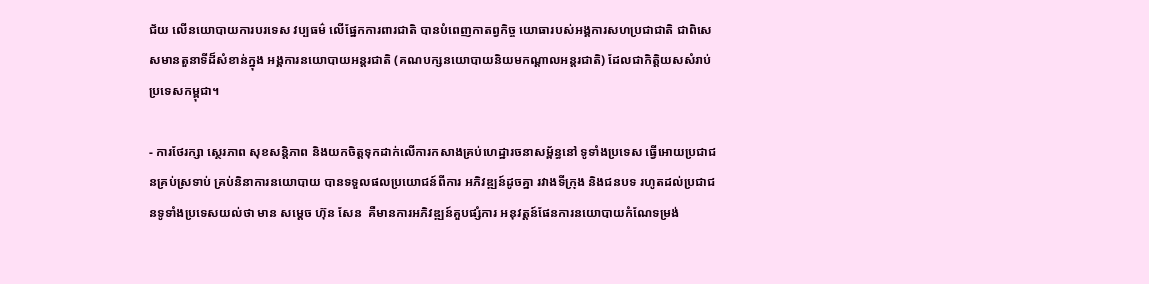ជ័យ លើនយោបាយការបរទេស វប្បធម៌ លើផ្នែកការពារជាតិ បានបំពេញកាតព្វកិច្ច យោធារបស់អង្គការសហប្រជាជាតិ ជាពិសេសមានតួនាទីដ៏សំខាន់ក្នុង អង្គការនយោបាយអន្ដរជាតិ (គណបក្សនយោបាយនិយមកណ្ដាលអន្ដរជាតិ) ដែលជាកិត្ដិយសសំរាប់ ប្រទេសកម្ពុជា។

- ការថែរក្សា ស្ថេរភាព សុខសន្ដិភាព និងយកចិត្ដទុកដាក់លើការកសាងគ្រប់ហេដ្ឋារចនាសម្ព័ន្ធនៅ ទូទាំងប្រទេស ធ្វើអោយប្រជាជនគ្រប់ស្រទាប់ គ្រប់និនាការនយោបាយ បានទទួលផលប្រយោជន៍ពីការ អភិវឌ្ឍន៍ដូចគ្នា រវាងទីក្រុង និងជនបទ រហូតដល់ប្រជាជនទូទាំងប្រទេសយល់ថា មាន សម្ដេច ហ៊ុន សែន  គឺមានការអភិវឌ្ឍន៍គួបផ្សំការ អនុវត្ដន៍ផែនការនយោបាយកំណែទម្រង់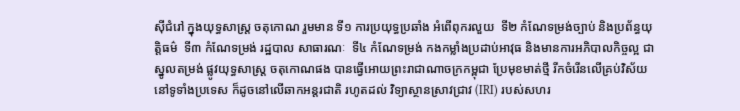ស៊ីជំរៅ ក្នុងយុទ្ធសាស្ដ្រ ចតុកោណ រួមមាន ទី១ ការប្រយុទ្ធប្រឆាំង អំពើពុករលួយ  ទី២ កំណែទម្រង់ច្បាប់ និងប្រព័ន្ធយុត្ដិធម៌  ទី៣ កំណែទម្រង់ រដ្ឋបាល សាធារណៈ  ទី៤ កំណែទម្រង់ កងកម្លាំងប្រដាប់អាវុធ និងមានការអភិបាលកិច្ចល្អ ជាស្នូលតម្រង់ ផ្លូវយុទ្ធសាស្ដ្រ ចតុកោណផង បានធ្វើអោយព្រះរាជាណាចក្រកម្ពុជា ប្រែមុខមាត់ថ្មី រីកចំរើនលើគ្រប់វិស័យ នៅទូទាំងប្រទេស ក៏ដូចនៅលើឆាកអន្ដរជាតិ រហូតដល់ វិទ្យាស្ថានស្រាវជ្រាវ (IRI) របស់សហរ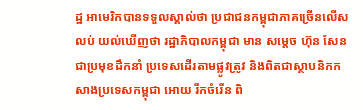ដ្ឋ អាមេរិកបានទទួលស្គាល់ថា ប្រជាជនកម្ពុជាភាគច្រើនលើសលប់ យល់ឃើញថា រដ្ឋាភិបាលកម្ពុជា មាន សម្ដេច ហ៊ុន សែន ជាប្រមុខដឹកនាំ ប្រទេសដើរតាមផ្លូវត្រូវ និងពិតជាស្ថាបនិកកសាងប្រទេសកម្ពុជា អោយ រីកចំរើន ពិ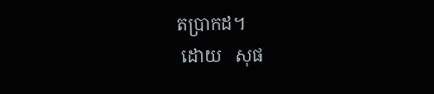តប្រាកដ។
 ដោយ   សុផ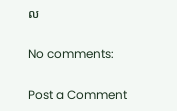ល

No comments:

Post a Comment